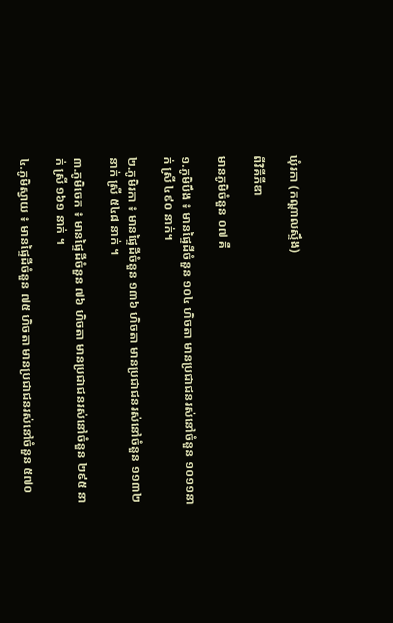ឃុំរកា (កណ្តាលស្ទឹង)

ពីវិគីភីឌា

មានភូមិចំនួន ០៧ គឺ

១.ភូមិបឹង ៖ មានផ្ទៃដីចំនួន ១០៤ ហិចតា មានប្រជាជនរស់នៅចំនួន ១០១១នាក់ ស្រី ៤៩០ នាក់។

២.ភូមិរកា ៖ មានផ្ទៃដីចំនួន ១៣៦ ហិចតា មានប្រជាជនរស់នៅចំនួន ១១៣២ នាក់ ស្រី ៥៤៨ នាក់ ។

៣.ភូមិចេក ៖ មានផ្ទៃដីចំនួន ៧៦ ហិចតា មានប្រជាជនរស់នៅចំនួន ២៩៥ នាក់ ស្រី ១៦១ នាក់ ។

៤.ភូមិស្វាយ ៖ មានផ្ទៃដីចំនួន ៧៥ ហិចតា មានប្រជាជនរស់នៅចំនួន ៥៧០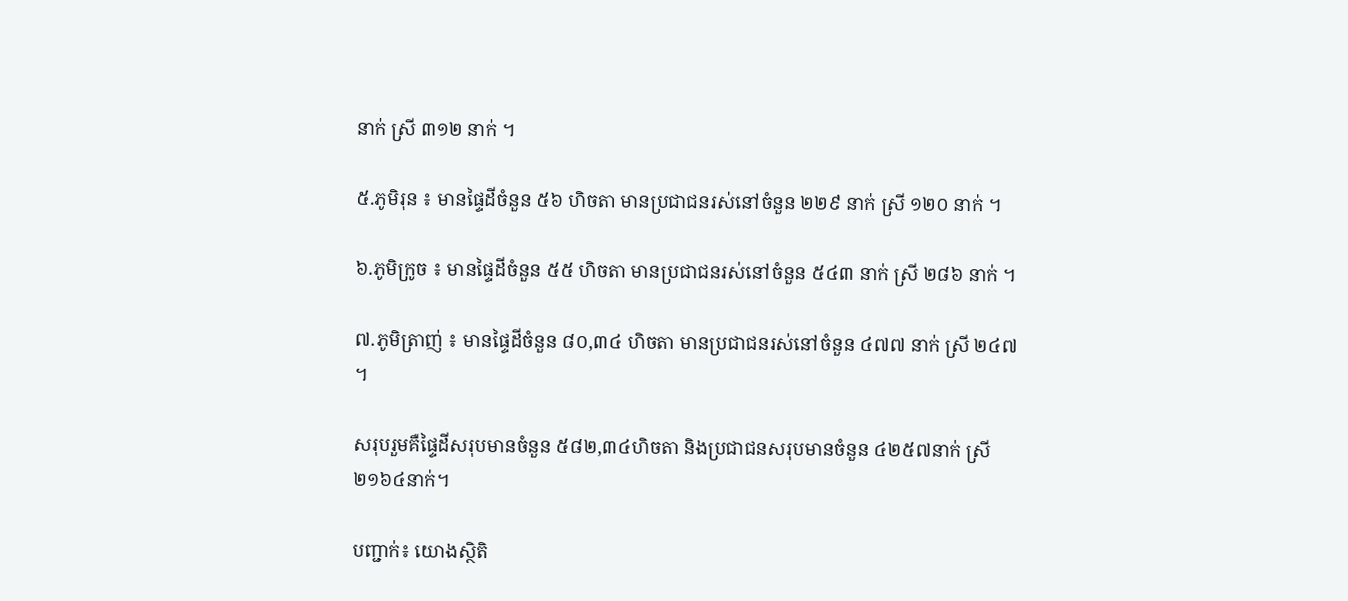នាក់ ស្រី ៣១២ នាក់ ។

៥.ភូមិរុន ៖ មានផ្ទៃដីចំនួន ៥៦ ហិចតា មានប្រជាជនរស់នៅចំនួន ២២៩ នាក់ ស្រី ១២០ នាក់ ។

៦.ភូមិក្រូច ៖ មានផ្ទៃដីចំនួន ៥៥ ហិចតា មានប្រជាជនរស់នៅចំនួន ៥៤៣ នាក់ ស្រី ២៨៦ នាក់ ។

៧.ភូមិត្រាញ់ ៖ មានផ្ទៃដីចំនួន ៨០,៣៤ ហិចតា មានប្រជាជនរស់នៅចំនួន ៤៧៧ នាក់ ស្រី ២៤៧ ។

សរុបរួមគឺផ្ទៃដីសរុបមានចំនួន ៥៨២,៣៤ហិចតា និងប្រជាជនសរុបមានចំនួន ៤២៥៧នាក់ ស្រី ២១៦៤នាក់។

បញ្ជាក់៖ យោងស្ថិតិ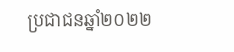ប្រជាជនឆ្នាំ២០២២